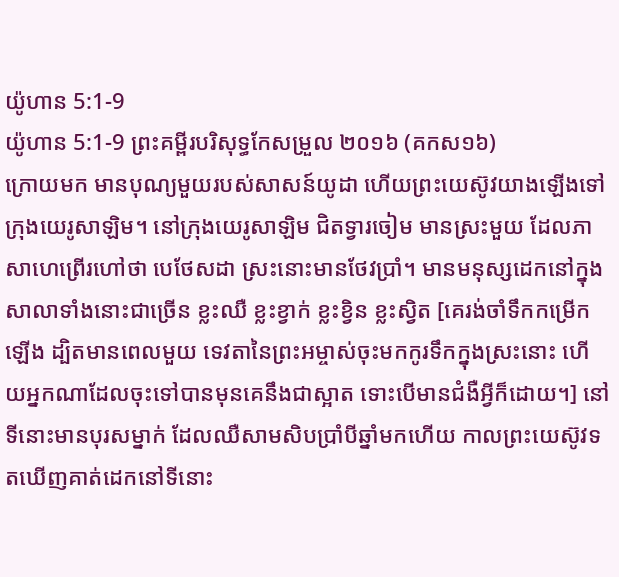យ៉ូហាន 5:1-9
យ៉ូហាន 5:1-9 ព្រះគម្ពីរបរិសុទ្ធកែសម្រួល ២០១៦ (គកស១៦)
ក្រោយមក មានបុណ្យមួយរបស់សាសន៍យូដា ហើយព្រះយេស៊ូវយាងឡើងទៅក្រុងយេរូសាឡិម។ នៅក្រុងយេរូសាឡិម ជិតទ្វារចៀម មានស្រះមួយ ដែលភាសាហេព្រើរហៅថា បេថែសដា ស្រះនោះមានថែវប្រាំ។ មានមនុស្សដេកនៅក្នុងសាលាទាំងនោះជាច្រើន ខ្លះឈឺ ខ្លះខ្វាក់ ខ្លះខ្វិន ខ្លះស្វិត [គេរង់ចាំទឹកកម្រើកឡើង ដ្បិតមានពេលមួយ ទេវតានៃព្រះអម្ចាស់ចុះមកកូរទឹកក្នុងស្រះនោះ ហើយអ្នកណាដែលចុះទៅបានមុនគេនឹងជាស្អាត ទោះបើមានជំងឺអ្វីក៏ដោយ។] នៅទីនោះមានបុរសម្នាក់ ដែលឈឺសាមសិបប្រាំបីឆ្នាំមកហើយ កាលព្រះយេស៊ូវទតឃើញគាត់ដេកនៅទីនោះ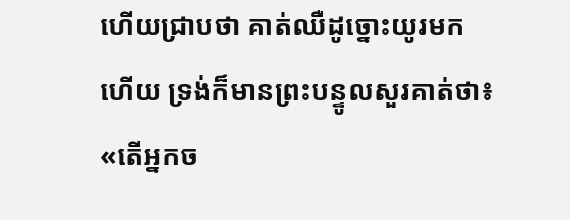ហើយជ្រាបថា គាត់ឈឺដូច្នោះយូរមកហើយ ទ្រង់ក៏មានព្រះបន្ទូលសួរគាត់ថា៖ «តើអ្នកច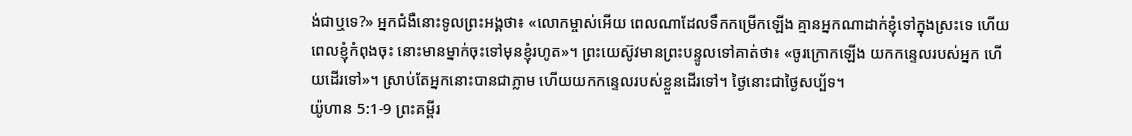ង់ជាឬទេ?» អ្នកជំងឺនោះទូលព្រះអង្គថា៖ «លោកម្ចាស់អើយ ពេលណាដែលទឹកកម្រើកឡើង គ្មានអ្នកណាដាក់ខ្ញុំទៅក្នុងស្រះទេ ហើយពេលខ្ញុំកំពុងចុះ នោះមានម្នាក់ចុះទៅមុនខ្ញុំរហូត»។ ព្រះយេស៊ូវមានព្រះបន្ទូលទៅគាត់ថា៖ «ចូរក្រោកឡើង យកកន្ទេលរបស់អ្នក ហើយដើរទៅ»។ ស្រាប់តែអ្នកនោះបានជាភ្លាម ហើយយកកន្ទេលរបស់ខ្លួនដើរទៅ។ ថ្ងៃនោះជាថ្ងៃសប្ប័ទ។
យ៉ូហាន 5:1-9 ព្រះគម្ពីរ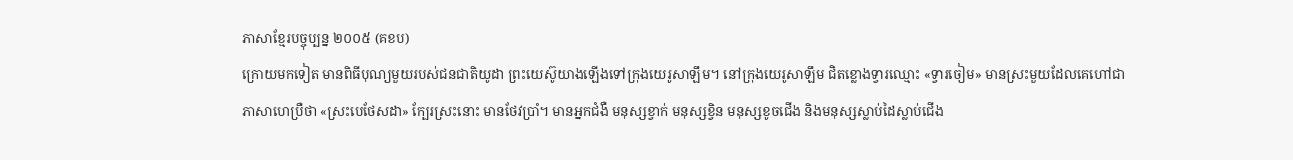ភាសាខ្មែរបច្ចុប្បន្ន ២០០៥ (គខប)
ក្រោយមកទៀត មានពិធីបុណ្យមួយរបស់ជនជាតិយូដា ព្រះយេស៊ូយាងឡើងទៅក្រុងយេរូសាឡឹម។ នៅក្រុងយេរូសាឡឹម ជិតខ្លោងទ្វារឈ្មោះ «ទ្វារចៀម» មានស្រះមួយដែលគេហៅជាភាសាហេប្រឺថា «ស្រះបេថែសដា» ក្បែរស្រះនោះ មានថែវប្រាំ។ មានអ្នកជំងឺ មនុស្សខ្វាក់ មនុស្សខ្វិន មនុស្សខូចជើង និងមនុស្សស្លាប់ដៃស្លាប់ជើង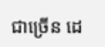ជាច្រើន ដេ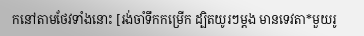កនៅតាមថែវទាំងនោះ [រង់ចាំទឹកកម្រើក ដ្បិតយូរៗម្ដង មានទេវតា*មួយរូ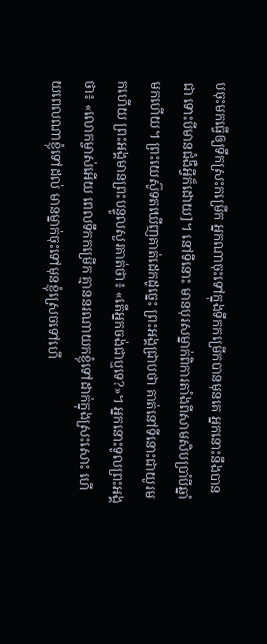បចុះមកធ្វើឲ្យទឹកស្រះកម្រើក អ្នកណាចុះទៅក្នុងទឹកកម្រើកបានមុនគេ អ្នកនោះនឹងបានជា ទោះបីមានជំងឺអ្វីក៏ដោយ]។ នៅទីនោះ មានបុរសម្នាក់ពិការតាំងពីសាមសិបប្រាំបីឆ្នាំមកហើយ។ ព្រះយេស៊ូទតឃើញគាត់ដេកដូច្នេះ ព្រះអង្គជ្រាបថា គាត់នៅទីនោះជាយូរមកហើយ ព្រះអង្គមានព្រះបន្ទូលសួរគាត់ថា៖ «តើអ្នកចង់ជាឬទេ?»។ អ្នកនោះទូលព្រះអង្គថា៖ «លោកម្ចាស់អើយ ពេលទឹកកម្រើក គ្មាននរណាយកខ្ញុំទៅដាក់ក្នុងស្រះសោះ ហើយពេលណាខ្ញុំទៅដល់ មានម្នាក់ចុះទៅមុនខ្ញុំស្រេចទៅហើ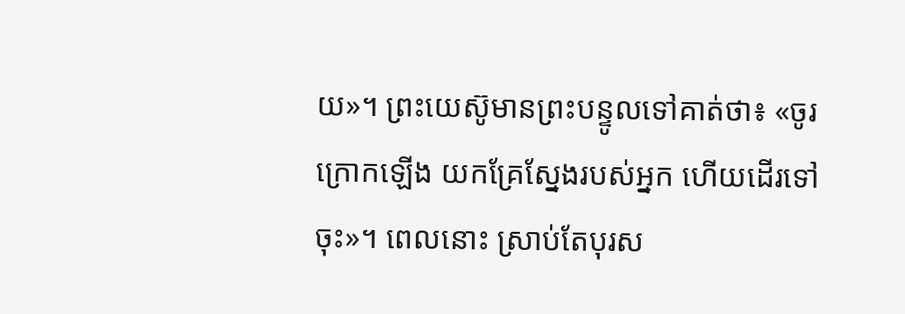យ»។ ព្រះយេស៊ូមានព្រះបន្ទូលទៅគាត់ថា៖ «ចូរក្រោកឡើង យកគ្រែស្នែងរបស់អ្នក ហើយដើរទៅចុះ»។ ពេលនោះ ស្រាប់តែបុរស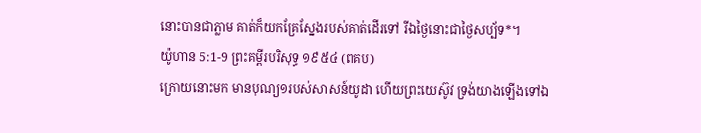នោះបានជាភ្លាម គាត់ក៏យកគ្រែស្នែងរបស់គាត់ដើរទៅ រីឯថ្ងៃនោះជាថ្ងៃសប្ប័ទ*។
យ៉ូហាន 5:1-9 ព្រះគម្ពីរបរិសុទ្ធ ១៩៥៤ (ពគប)
ក្រោយនោះមក មានបុណ្យ១របស់សាសន៍យូដា ហើយព្រះយេស៊ូវ ទ្រង់យាងឡើងទៅឯ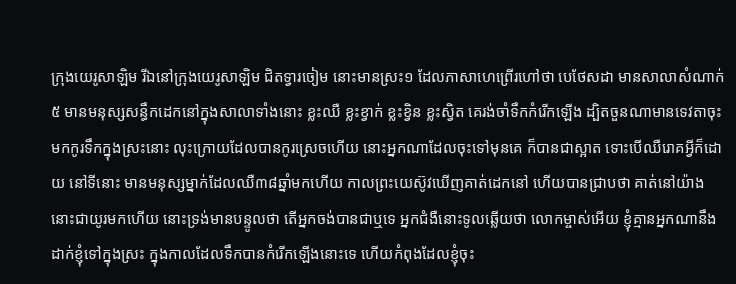ក្រុងយេរូសាឡិម រីឯនៅក្រុងយេរូសាឡិម ជិតទ្វារចៀម នោះមានស្រះ១ ដែលភាសាហេព្រើរហៅថា បេថែសដា មានសាលាសំណាក់៥ មានមនុស្សសន្ធឹកដេកនៅក្នុងសាលាទាំងនោះ ខ្លះឈឺ ខ្លះខ្វាក់ ខ្លះខ្វិន ខ្លះស្វិត គេរង់ចាំទឹកកំរើកឡើង ដ្បិតចួនណាមានទេវតាចុះមកកូរទឹកក្នុងស្រះនោះ លុះក្រោយដែលបានកូរស្រេចហើយ នោះអ្នកណាដែលចុះទៅមុនគេ ក៏បានជាស្អាត ទោះបើឈឺរោគអ្វីក៏ដោយ នៅទីនោះ មានមនុស្សម្នាក់ដែលឈឺ៣៨ឆ្នាំមកហើយ កាលព្រះយេស៊ូវឃើញគាត់ដេកនៅ ហើយបានជ្រាបថា គាត់នៅយ៉ាងនោះជាយូរមកហើយ នោះទ្រង់មានបន្ទូលថា តើអ្នកចង់បានជាឬទេ អ្នកជំងឺនោះទូលឆ្លើយថា លោកម្ចាស់អើយ ខ្ញុំគ្មានអ្នកណានឹងដាក់ខ្ញុំទៅក្នុងស្រះ ក្នុងកាលដែលទឹកបានកំរើកឡើងនោះទេ ហើយកំពុងដែលខ្ញុំចុះ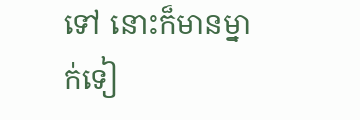ទៅ នោះក៏មានម្នាក់ទៀ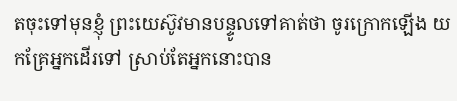តចុះទៅមុនខ្ញុំ ព្រះយេស៊ូវមានបន្ទូលទៅគាត់ថា ចូរក្រោកឡើង យកគ្រែអ្នកដើរទៅ ស្រាប់តែអ្នកនោះបាន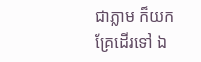ជាភ្លាម ក៏យកគ្រែដើរទៅ ឯ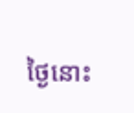ថ្ងៃនោះ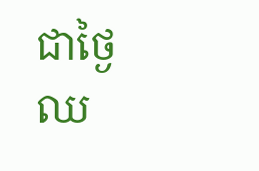ជាថ្ងៃឈ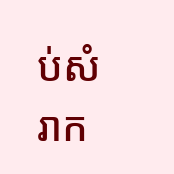ប់សំរាក